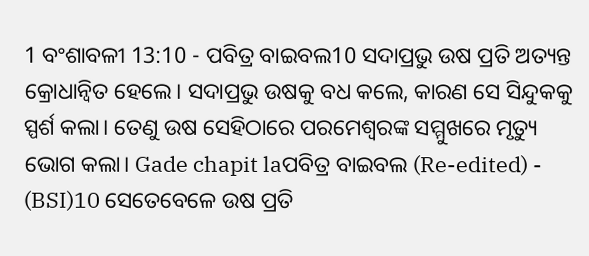1 ବଂଶାବଳୀ 13:10 - ପବିତ୍ର ବାଇବଲ10 ସଦାପ୍ରଭୁ ଉଷ ପ୍ରତି ଅତ୍ୟନ୍ତ କ୍ରୋଧାନ୍ୱିତ ହେଲେ। ସଦାପ୍ରଭୁ ଉଷକୁ ବଧ କଲେ, କାରଣ ସେ ସିନ୍ଦୁକକୁ ସ୍ପର୍ଶ କଲା। ତେଣୁ ଉଷ ସେହିଠାରେ ପରମେଶ୍ୱରଙ୍କ ସମ୍ମୁଖରେ ମୃତ୍ୟୁ ଭୋଗ କଲା। Gade chapit laପବିତ୍ର ବାଇବଲ (Re-edited) - (BSI)10 ସେତେବେଳେ ଉଷ ପ୍ରତି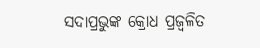ସଦାପ୍ରଭୁଙ୍କ କ୍ରୋଧ ପ୍ରଜ୍ଵଳିତ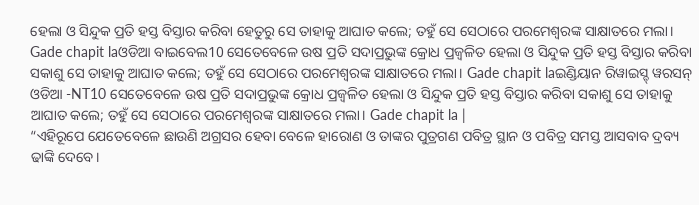ହେଲା ଓ ସିନ୍ଦୁକ ପ୍ରତି ହସ୍ତ ବିସ୍ତାର କରିବା ହେତୁରୁ ସେ ତାହାକୁ ଆଘାତ କଲେ; ତହୁଁ ସେ ସେଠାରେ ପରମେଶ୍ଵରଙ୍କ ସାକ୍ଷାତରେ ମଲା। Gade chapit laଓଡିଆ ବାଇବେଲ10 ସେତେବେଳେ ଉଷ ପ୍ରତି ସଦାପ୍ରଭୁଙ୍କ କ୍ରୋଧ ପ୍ରଜ୍ୱଳିତ ହେଲା ଓ ସିନ୍ଦୁକ ପ୍ରତି ହସ୍ତ ବିସ୍ତାର କରିବା ସକାଶୁ ସେ ତାହାକୁ ଆଘାତ କଲେ; ତହୁଁ ସେ ସେଠାରେ ପରମେଶ୍ୱରଙ୍କ ସାକ୍ଷାତରେ ମଲା। Gade chapit laଇଣ୍ଡିୟାନ ରିୱାଇସ୍ଡ୍ ୱରସନ୍ ଓଡିଆ -NT10 ସେତେବେଳେ ଉଷ ପ୍ରତି ସଦାପ୍ରଭୁଙ୍କ କ୍ରୋଧ ପ୍ରଜ୍ୱଳିତ ହେଲା ଓ ସିନ୍ଦୁକ ପ୍ରତି ହସ୍ତ ବିସ୍ତାର କରିବା ସକାଶୁ ସେ ତାହାକୁ ଆଘାତ କଲେ; ତହୁଁ ସେ ସେଠାରେ ପରମେଶ୍ୱରଙ୍କ ସାକ୍ଷାତରେ ମଲା। Gade chapit la |
“ଏହିରୂପେ ଯେତେବେଳେ ଛାଉଣି ଅଗ୍ରସର ହେବା ବେଳେ ହାରୋଣ ଓ ତାଙ୍କର ପୁତ୍ରଗଣ ପବିତ୍ର ସ୍ଥାନ ଓ ପବିତ୍ର ସମସ୍ତ ଆସବାବ ଦ୍ରବ୍ୟ ଢାଙ୍କି ଦେବେ।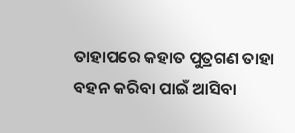ତାହାପରେ କହାତ ପୁତ୍ରଗଣ ତାହା ବହନ କରିବା ପାଇଁ ଆସିବା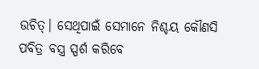ଉଚିତ୍। ସେଥିପାଇଁ ସେମାନେ ନିଶ୍ଚୟ କୌଣସି ପବିତ୍ର ବସ୍ତ୍ର ସ୍ପର୍ଶ କରିବେ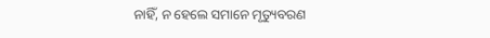ନାହିଁ, ନ ହେଲେ ସମାନେ ମୃତ୍ୟୁବରଣ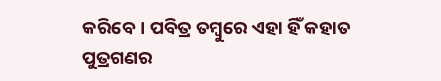କରିବେ। ପବିତ୍ର ତମ୍ବୁରେ ଏହା ହିଁ କହାତ ପୁତ୍ରଗଣର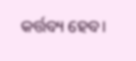କର୍ତ୍ତବ୍ୟ ହେବ।